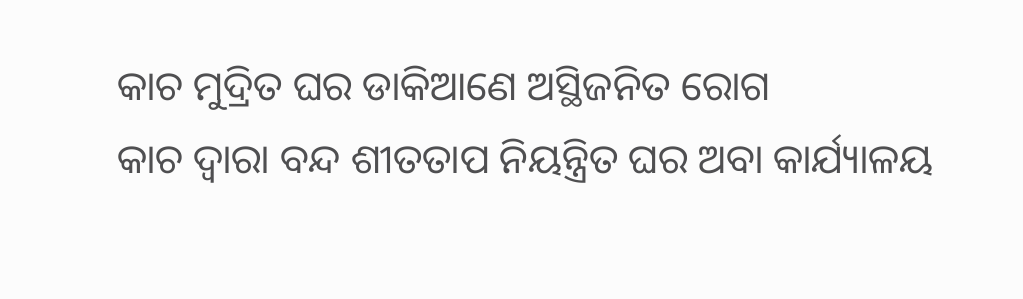କାଚ ମୁଦ୍ରିତ ଘର ଡାକିଆଣେ ଅସ୍ଥିଜନିତ ରୋଗ
କାଚ ଦ୍ୱାରା ବନ୍ଦ ଶୀତତାପ ନିୟନ୍ତ୍ରିତ ଘର ଅବା କାର୍ଯ୍ୟାଳୟ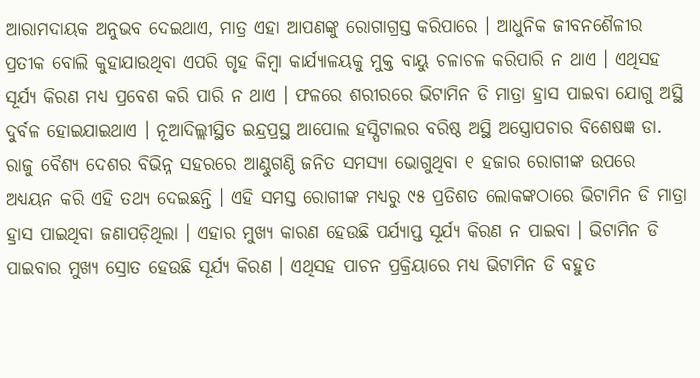ଆରାମଦାୟକ ଅନୁଭବ ଦେଇଥାଏ, ମାତ୍ର ଏହା ଆପଣଙ୍କୁ ରୋଗାଗ୍ରସ୍ତ କରିପାରେ । ଆଧୁନିକ ଜୀବନଶୈଳୀର ପ୍ରତୀକ ବୋଲି କୁହାଯାଉଥିବା ଏପରି ଗୃହ କିମ୍ବା କାର୍ଯ୍ୟାଳୟକୁ ମୁକ୍ତ ବାୟୁ ଚଳାଚଳ କରିପାରି ନ ଥାଏ । ଏଥିସହ ସୂର୍ଯ୍ୟ କିରଣ ମଧ୍ୟ ପ୍ରବେଶ କରି ପାରି ନ ଥାଏ । ଫଳରେ ଶରୀରରେ ଭିଟାମିନ ଡି ମାତ୍ରା ହ୍ରାସ ପାଇବା ଯୋଗୁ ଅସ୍ଥି ଦୁର୍ବଳ ହୋଇଯାଇଥାଏ । ନୂଆଦିଲ୍ଲୀସ୍ଥିତ ଇନ୍ଦ୍ରପ୍ରସ୍ଥ ଆପୋଲ ହସ୍ପିଟାଲର ବରିଷ୍ଠ ଅସ୍ଥି ଅସ୍ତ୍ରୋପଚାର ବିଶେଷଜ୍ଞ ଡା. ରାଜୁ ବୈଶ୍ୟ ଦେଶର ବିଭିନ୍ନ ସହରରେ ଆଣ୍ଠୁଗଣ୍ଠି ଜନିତ ସମସ୍ୟା ଭୋଗୁଥିବା ୧ ହଜାର ରୋଗୀଙ୍କ ଉପରେ ଅଧ୍ୟୟନ କରି ଏହି ତଥ୍ୟ ଦେଇଛନ୍ତି । ଏହି ସମସ୍ତ ରୋଗୀଙ୍କ ମଧ୍ୟରୁ ୯୫ ପ୍ରତିଶତ ଲୋକଙ୍କଠାରେ ଭିଟାମିନ ଡି ମାତ୍ରା ହ୍ରାସ ପାଇଥିବା ଜଣାପଡ଼ିଥିଲା । ଏହାର ମୁଖ୍ୟ କାରଣ ହେଉଛି ପର୍ଯ୍ୟାପ୍ତ ସୂର୍ଯ୍ୟ କିରଣ ନ ପାଇବା । ଭିଟାମିନ ଡି ପାଇବାର ମୁଖ୍ୟ ସ୍ରୋତ ହେଉଛି ସୂର୍ଯ୍ୟ କିରଣ । ଏଥିସହ ପାଚନ ପ୍ରକ୍ରିୟାରେ ମଧ୍ୟ ଭିଟାମିନ ଡି ବହୁତ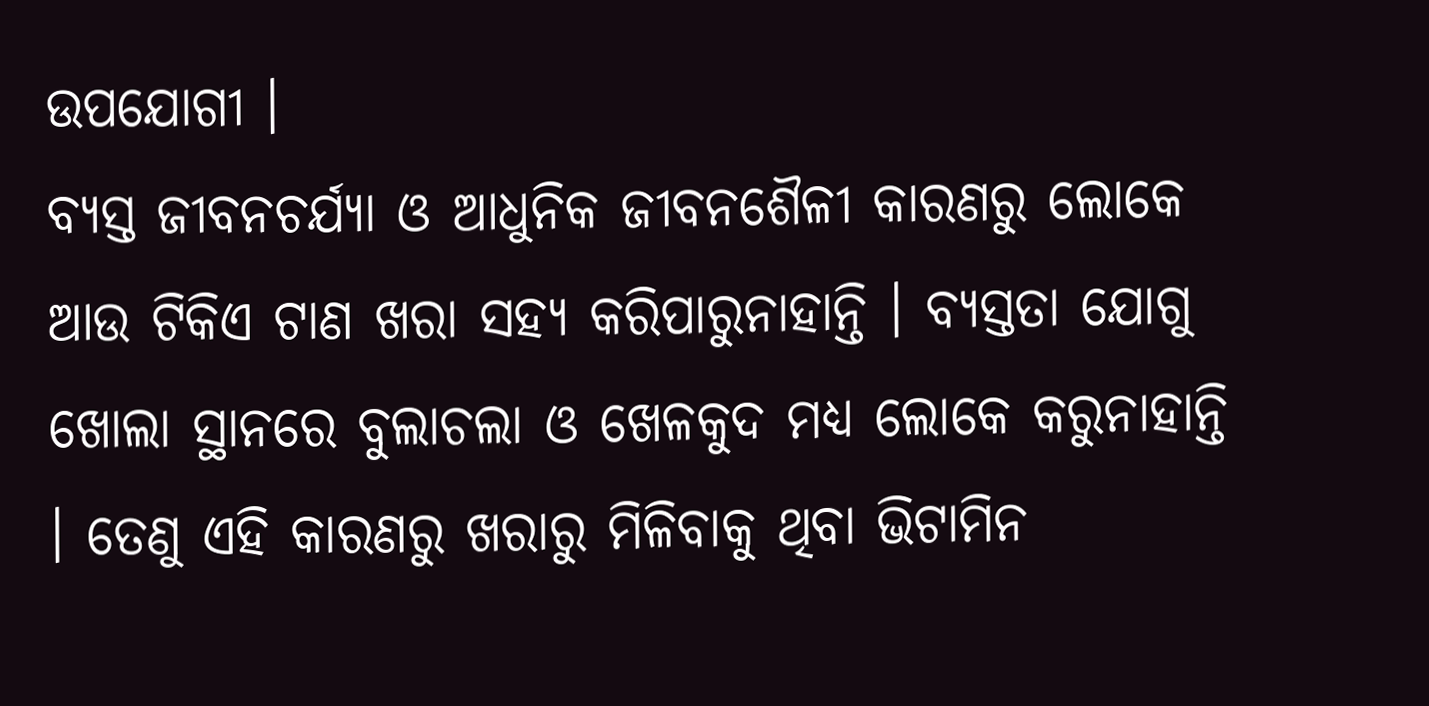ଉପଯୋଗୀ ।
ବ୍ୟସ୍ତ ଜୀବନଚର୍ଯ୍ୟା ଓ ଆଧୁନିକ ଜୀବନଶୈଳୀ କାରଣରୁ ଲୋକେ ଆଉ ଟିକିଏ ଟାଣ ଖରା ସହ୍ୟ କରିପାରୁନାହାନ୍ତି । ବ୍ୟସ୍ତତା ଯୋଗୁ ଖୋଲା ସ୍ଥାନରେ ବୁଲାଚଲା ଓ ଖେଳକୁଦ ମଧ୍ୟ ଲୋକେ କରୁନାହାନ୍ତି । ତେଣୁ ଏହି କାରଣରୁ ଖରାରୁ ମିଳିବାକୁ ଥିବା ଭିଟାମିନ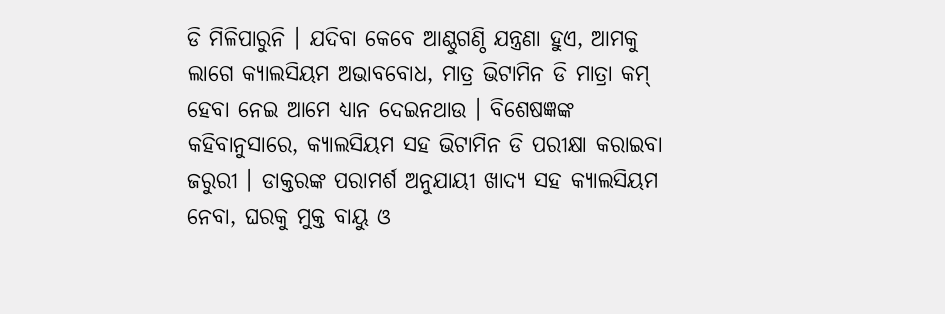ଡି ମିଳିପାରୁନି । ଯଦିବା କେବେ ଆଣ୍ଠୁଗଣ୍ଠି ଯନ୍ତ୍ରଣା ହୁଏ, ଆମକୁ ଲାଗେ କ୍ୟାଲସିୟମ ଅଭାବବୋଧ, ମାତ୍ର ଭିଟାମିନ ଡି ମାତ୍ରା କମ୍ ହେବା ନେଇ ଆମେ ଧ୍ୟାନ ଦେଇନଥାଉ । ବିଶେଷଜ୍ଞଙ୍କ କହିବାନୁସାରେ, କ୍ୟାଲସିୟମ ସହ ଭିଟାମିନ ଡି ପରୀକ୍ଷା କରାଇବା ଜରୁରୀ । ଡାକ୍ତରଙ୍କ ପରାମର୍ଶ ଅନୁଯାୟୀ ଖାଦ୍ୟ ସହ କ୍ୟାଲସିୟମ ନେବା, ଘରକୁ ମୁକ୍ତ ବାୟୁ ଓ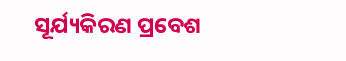ସୂର୍ଯ୍ୟକିରଣ ପ୍ରବେଶ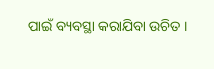ପାଇଁ ବ୍ୟବସ୍ଥା କରାଯିବା ଉଚିତ ।